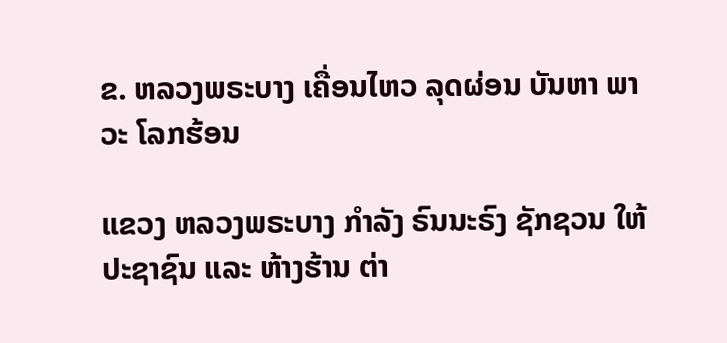ຂ. ຫລວງພຣະບາງ ເຄື່ອນໄຫວ ລຸດຜ່ອນ ບັນຫາ ພາວະ ໂລກຮ້ອນ

ແຂວງ ຫລວງພຣະບາງ ກຳລັງ ຣົນນະຣົງ ຊັກຊວນ ໃຫ້ ປະຊາຊົນ ແລະ ຫ້າງຮ້ານ ຕ່າ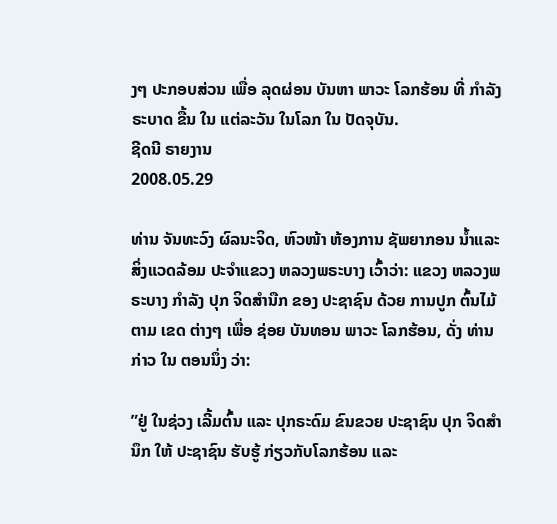ງໆ ປະກອບສ່ວນ ເພື່ອ ລຸດຜ່ອນ ບັນຫາ ພາວະ ໂລກຮ້ອນ ທີ່ ກຳລັງ ຣະບາດ ຂື້ນ ໃນ ແຕ່ລະວັນ ໃນໂລກ ໃນ ປັດຈຸບັນ.
ຊີດນີ ຣາຍງານ
2008.05.29

ທ່ານ ຈັນທະວົງ ຜົລນະຈິດ, ຫົວໜ້າ ຫ້ອງການ ຊັພຍາກອນ ນ້ຳແລະ ສິ່ງແວດລ້ອມ ປະຈຳແຂວງ ຫລວງພຣະບາງ ເວົ້າວ່າ: ແຂວງ ຫລວງພຣະບາງ ກຳລັງ ປຸກ ຈິດສຳນືກ ຂອງ ປະຊາຊົນ ດ້ວຍ ການປູກ ຕົ້ນໄມ້ ຕາມ ເຂດ ຕ່າງໆ ເພື່ອ ຊ່ອຍ ບັນທອນ ພາວະ ໂລກຮ້ອນ, ດັ່ງ ທ່ານ ກ່າວ ໃນ ຕອນນຶ່ງ ວ່າ:

”ຢູ່ ໃນຊ່ວງ ເລີ້ມຕົ້ນ ແລະ ປຸກຣະດົມ ຂົນຂວຍ ປະຊາຊົນ ປຸກ ຈິດສຳນຶກ ໃຫ້ ປະຊາຊົນ ຮັບຮູ້ ກ່ຽວກັບໂລກຮ້ອນ ແລະ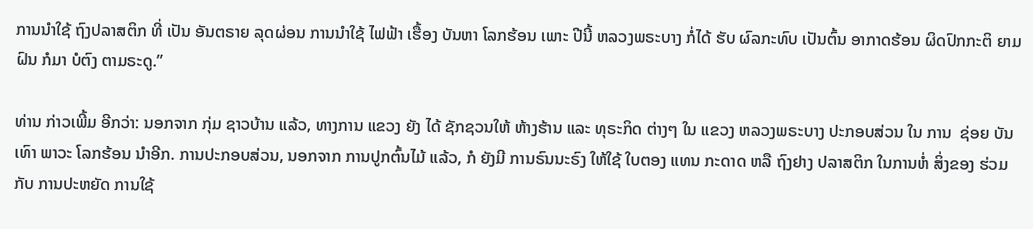ການນຳໃຊ້ ຖົງປລາສຕິກ ທີ່ ເປັນ ອັນຕຣາຍ ລຸດຜ່ອນ ການນຳໃຊ້ ໄຟຟ້າ ເຮື້ອງ ບັນຫາ ໂລກຮ້ອນ ເພາະ ປີນີ້ ຫລວງພຣະບາງ ກໍ່ໄດ້ ຮັບ ຜົລກະທົບ ເປັນຕົ້ນ ອາກາດຮ້ອນ ຜິດປົກກະຕິ ຍາມຝົນ ກໍມາ ບໍຕົງ ຕາມຣະດູ.”

ທ່ານ ກ່າວເພີ້ມ ອີກວ່າ: ນອກຈາກ ກຸ່ມ ຊາວບ້ານ ແລ້ວ, ທາງການ ແຂວງ ຍັງ ໄດ້ ຊັກຊວນໃຫ້ ຫ້າງຮ້ານ ແລະ ທຸຣະກິດ ຕ່າງໆ ໃນ ແຂວງ ຫລວງພຣະບາງ ປະກອບສ່ວນ ໃນ ການ  ຊ່ອຍ ບັນເທົາ ພາວະ ໂລກຮ້ອນ ນຳອີກ. ການປະກອບສ່ວນ, ນອກຈາກ ການປູກຕົ້ນໄມ້ ແລ້ວ, ກໍ ຍັງມີ ການຣົນນະຣົງ ໃຫ້ໃຊ້ ໃບຕອງ ແທນ ກະດາດ ຫລື ຖົງຢາງ ປລາສຕິກ ໃນການຫໍ່ ສິ່ງຂອງ ຮ່ວມກັບ ການປະຫຍັດ ການໃຊ້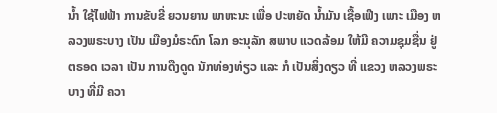ນ້ຳ ໃຊ້ໄຟຟ້າ ການຂັບຂີ່ ຍວນຍານ ພາຫະນະ ເພື່ອ ປະຫຍັດ ນ້ຳມັນ ເຊື້ອເຟີງ ເພາະ ເມືອງ ຫລວງພຣະບາງ ເປັນ ເມືອງມໍຣະດົກ ໂລກ ອະນຸລັກ ສພາບ ແວດລ້ອມ ໃຫ້ມີ ຄວາມຊຸມຊື່ນ ຢູ່ ຕຣອດ ເວລາ ເປັນ ການດືງດູດ ນັກທ່ອງທ່ຽວ ແລະ ກໍ ເປັນສິ່ງດຽວ ທີ່ ແຂວງ ຫລວງພຣະບາງ ທີ່ມີ ຄວາ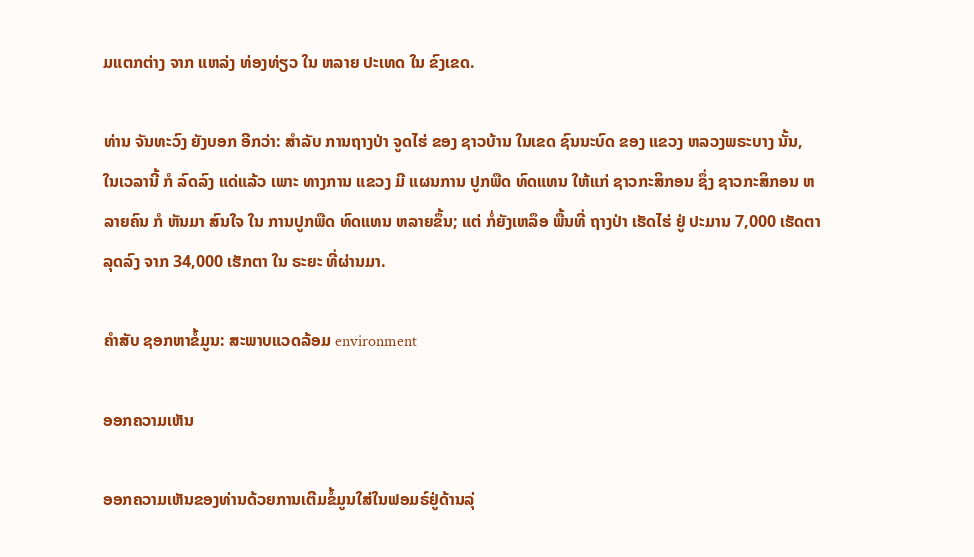ມແຕກຕ່າງ ຈາກ ແຫລ່ງ ທ່ອງທ່ຽວ ໃນ ຫລາຍ ປະເທດ ໃນ ຂົງເຂດ.

ທ່ານ ຈັນທະວົງ ຍັງບອກ ອີກວ່າ: ສຳລັບ ການຖາງປ່າ ຈູດໄຮ່ ຂອງ ຊາວບ້ານ ໃນເຂດ ຊົນນະບົດ ຂອງ ແຂວງ ຫລວງພຣະບາງ ນັ້ນ, ໃນເວລານີ້ ກໍ ລົດລົງ ແດ່ແລ້ວ ເພາະ ທາງການ ແຂວງ ມີ ແຜນການ ປູກພືດ ທົດແທນ ໃຫ້ແກ່ ຊາວກະສິກອນ ຊຶ່ງ ຊາວກະສິກອນ ຫລາຍຄົນ ກໍ ຫັນມາ ສົນໃຈ ໃນ ການປູກພືດ ທົດແທນ ຫລາຍຂຶ້ນ; ແຕ່ ກໍ່ຍັງເຫລຶອ ພື້ນທີ່ ຖາງປ່າ ເຮັດໄຮ່ ຢູ່ ປະມານ 7,000 ເຮັດຕາ ລຸດລົງ ຈາກ 34,000 ເຮັກຕາ ໃນ ຣະຍະ ທີ່ຜ່ານມາ.

ຄຳສັບ ຊອກຫາຂໍ້ມູນ: ສະພາບແວດລ້ອມ environment

ອອກຄວາມເຫັນ

ອອກຄວາມເຫັນຂອງທ່ານດ້ວຍການເຕີມຂໍ້ມູນໃສ່ໃນຟອມຣ໌ຢູ່ດ້ານລຸ່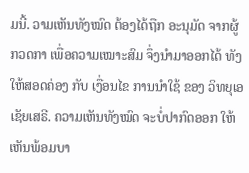ມນີ້. ວາມເຫັນທັງໝົດ ຕ້ອງໄດ້ຖືກ ອະນຸມັດ ຈາກຜູ້ ກວດກາ ເພື່ອຄວາມເໝາະສົມ ຈຶ່ງນໍາມາອອກໄດ້ ທັງໃຫ້ສອດຄ່ອງ ກັບ ເງື່ອນໄຂ ການນຳໃຊ້ ຂອງ ວິທຍຸເອເຊັຍເສຣີ. ຄວາມເຫັນທັງໝົດ ຈະບໍ່ປາກົດອອກ ໃຫ້ເຫັນພ້ອມບາ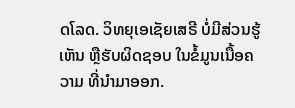ດໂລດ. ວິທຍຸເອເຊັຍເສຣີ ບໍ່ມີສ່ວນຮູ້ເຫັນ ຫຼືຮັບຜິດຊອບ ໃນຂໍ້ມູນເນື້ອຄວາມ ທີ່ນໍາມາອອກ.